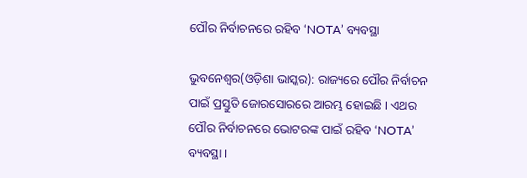ପୌର ନିର୍ବାଚନରେ ରହିବ ‘NOTA’ ବ୍ୟବସ୍ଥା

ଭୁବନେଶ୍ୱର(ଓଡ଼ିଶା ଭାସ୍କର): ରାଜ୍ୟରେ ପୌର ନିର୍ବାଚନ ପାଇଁ ପ୍ରସ୍ତୁତି ଜୋରସୋରରେ ଆରମ୍ଭ ହୋଇଛି । ଏଥର ପୌର ନିର୍ବାଚନରେ ଭୋଟରଙ୍କ ପାଇଁ ରହିବ ‘NOTA’ ବ୍ୟବସ୍ଥା ।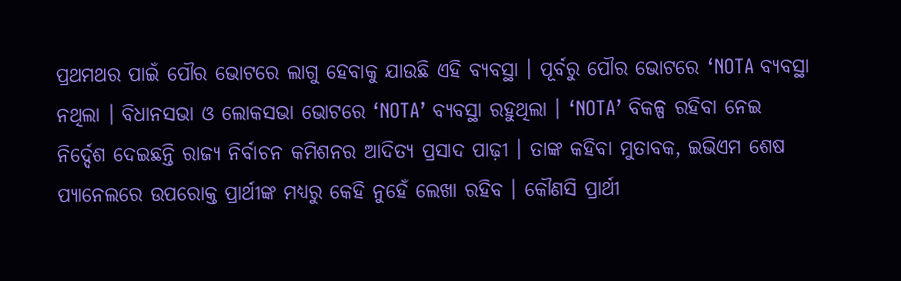ପ୍ରଥମଥର ପାଇଁ ପୌର ଭୋଟରେ ଲାଗୁ ହେବାକୁ ଯାଉଛି ଏହି ବ୍ୟବସ୍ଥା । ପୂର୍ବରୁ ପୌର ଭୋଟରେ ‘NOTA ବ୍ୟବସ୍ଥା ନଥିଲା । ବିଧାନସଭା ଓ ଲୋକସଭା ଭୋଟରେ ‘NOTA’ ବ୍ୟବସ୍ଥା ରହୁଥିଲା । ‘NOTA’ ବିକଳ୍ପ ରହିବା ନେଇ ନିର୍ଦ୍ଦେଶ ଦେଇଛନ୍ତି ରାଜ୍ୟ ନିର୍ବାଚନ କମିଶନର ଆଦିତ୍ୟ ପ୍ରସାଦ ପାଢ଼ୀ । ତାଙ୍କ କହିବା ମୁତାବକ, ଇଭିଏମ ଶେଷ ପ୍ୟାନେଲରେ ଉପରୋକ୍ତ ପ୍ରାର୍ଥୀଙ୍କ ମଧ୍ୟରୁ କେହି ନୁହେଁ ଲେଖା ରହିବ । କୌଣସି ପ୍ରାର୍ଥୀ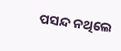ପସନ୍ଦ ନଥିଲେ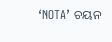‘NOTA’ ଚୟନ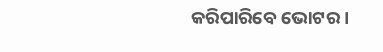କରିପାରିବେ ଭୋଟର ।